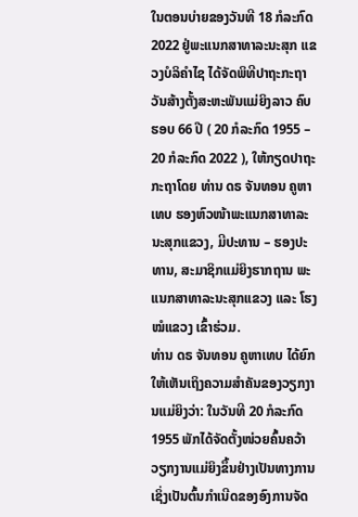ໃນຕອນບ່າຍຂອງວັນທີ 18 ກໍລະກົດ 2022 ຢູ່ພະແນກສາທາລະນະສຸກ ແຂວງບໍລິຄຳໄຊ ໄດ້ຈັດພິທີປາຖະກະຖາວັນສ້າງຕັ້ງສະຫະພັນແມ່ຍິງລາວ ຄົບຮອບ 66 ປີ ( 20 ກໍລະກົດ 1955 – 20 ກໍລະກົດ 2022 ), ໃຫ້ກຽດປາຖະກະຖາໂດຍ ທ່ານ ດຣ ຈັນທອນ ຄູຫາເທບ ຮອງຫົວໜ້າພະແນກສາທາລະນະສຸກແຂວງ, ມີປະທານ – ຮອງປະທານ, ສະມາຊິກແມ່ຍິງຮາກຖານ ພະແນກສາທາລະນະສຸກແຂວງ ແລະ ໂຮງໝໍແຂວງ ເຂົ້າຮ່ວມ.
ທ່ານ ດຣ ຈັນທອນ ຄູຫາເທບ ໄດ້ຍົກໃຫ້ເຫັນເຖິງຄວາມສຳຄັນຂອງວຽກງານແມ່ຍິງວ່າ: ໃນວັນທີ 20 ກໍລະກົດ 1955 ພັກໄດ້ຈັດຕັ້ງໜ່ວຍຄົ້ນຄວ້າວຽກງານແມ່ຍິງຂຶ້ນຢ່າງເປັນທາງການ ເຊິ່ງເປັນຕົ້ນກໍາເນີດຂອງອົງການຈັດ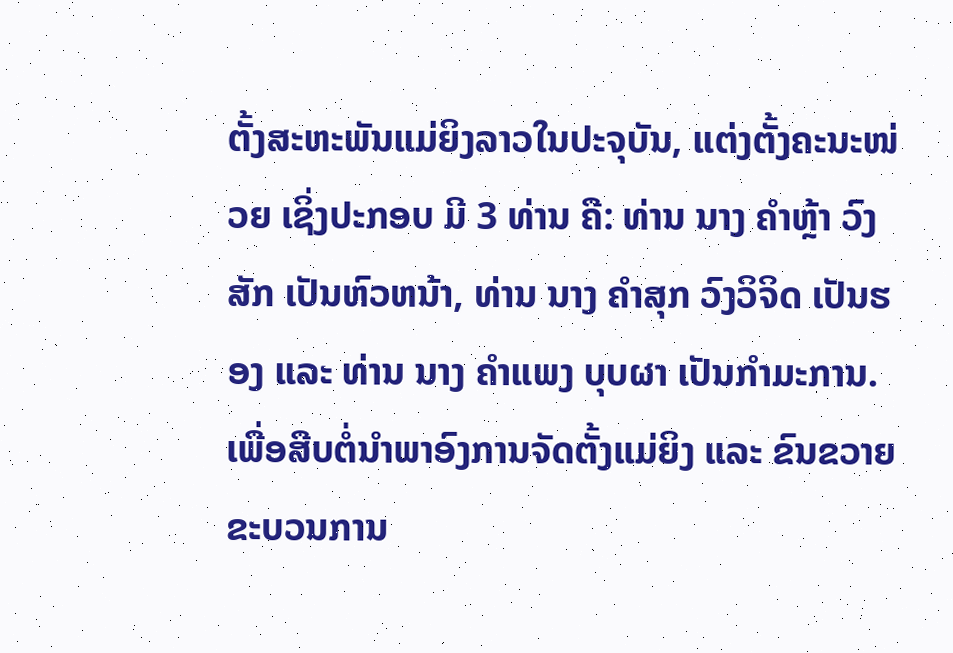ຕັ້ງສະຫະພັນແມ່ຍິງລາວໃນປະຈຸບັນ, ແຕ່ງຕັ້ງຄະນະໜ່ວຍ ເຊິ່ງປະກອບ ມີ 3 ທ່ານ ຄື: ທ່ານ ນາງ ຄໍາຫຼ້າ ວົງສັກ ເປັນຫົວຫນ້າ, ທ່ານ ນາງ ຄໍາສຸກ ວົງວິຈິດ ເປັນຮອງ ແລະ ທ່ານ ນາງ ຄໍາແພງ ບຸບຜາ ເປັນກໍາມະການ. ເພື່ອສືບຕໍ່ນໍາພາອົງການຈັດຕັ້ງແມ່ຍິງ ແລະ ຂົນຂວາຍຂະບວນການ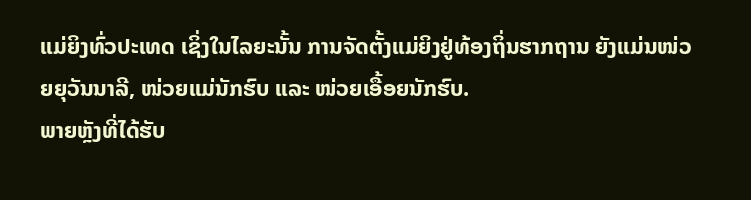ແມ່ຍິງທົ່ວປະເທດ ເຊິ່ງໃນໄລຍະນັ້ນ ການຈັດຕັ້ງແມ່ຍິງຢູ່ທ້ອງຖິ່ນຮາກຖານ ຍັງແມ່ນໜ່ວຍຍຸວັນນາລີ, ໜ່ວຍແມ່ນັກຮົບ ແລະ ໜ່ວຍເອື້ອຍນັກຮົບ.
ພາຍຫຼັງທີ່ໄດ້ຮັບ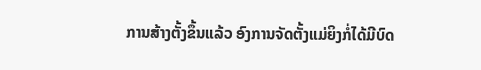ການສ້າງຕັ້ງຂຶ້ນແລ້ວ ອົງການຈັດຕັ້ງແມ່ຍິງກໍ່ໄດ້ມີບົດ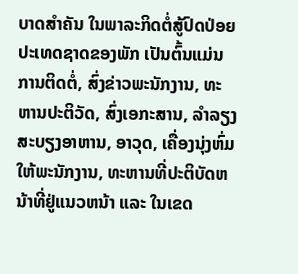ບາດສຳຄັນ ໃນພາລະກິດຕໍ່ສູ້ປົດປ່ອຍປະເທດຊາດຂອງພັກ ເປັນຕົ້ນແມ່ນການຕິດຕໍ່, ສົ່ງຂ່າວພະນັກງານ, ທະຫານປະຕິວັດ, ສົ່ງເອກະສານ, ລໍາລຽງສະບຽງອາຫານ, ອາວຸດ, ເຄື່ອງນຸ່ງຫົ່ມໃຫ້ພະນັກງານ, ທະຫານທີ່ປະຕິບັດຫນ້າທີ່ຢູ່ແນວຫນ້າ ແລະ ໃນເຂດ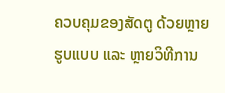ຄວບຄຸມຂອງສັດຕູ ດ້ວຍຫຼາຍຮູບແບບ ແລະ ຫຼາຍວິທີການ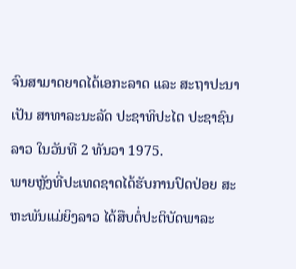ຈົນສາມາດຍາດໄດ້ເອກະລາດ ແລະ ສະຖາປະນາເປັນ ສາທາລະນະລັດ ປະຊາທິປະໄຕ ປະຊາຊົນລາວ ໃນວັນທີ 2 ທັນວາ 1975.
ພາຍຫຼັງທີ່ປະເທດຊາດໄດ້ຮັບການປົດປ່ອຍ ສະຫະພັນແມ່ຍິງລາວ ໄດ້ສືບຕໍ່ປະຕິບັດພາລະ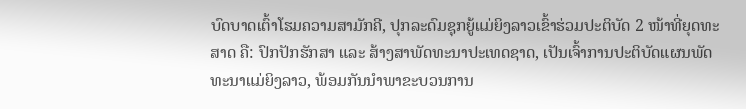ບົດບາດເຕົ້າໂຮມຄວາມສາມັກຄີ, ປຸກລະດົມຊຸກຍູ້ແມ່ຍິງລາວເຂົ້າຮ່ວມປະຕິບັດ 2 ໜ້າທີ່ຍຸດທະສາດ ຄື: ປົກປັກຮັກສາ ແລະ ສ້າງສາພັດທະນາປະເທດຊາດ, ເປັນເຈົ້າການປະຕິບັດແຜນພັດທະນາແມ່ຍິງລາວ, ພ້ອມກັນນໍາພາຂະບວນການ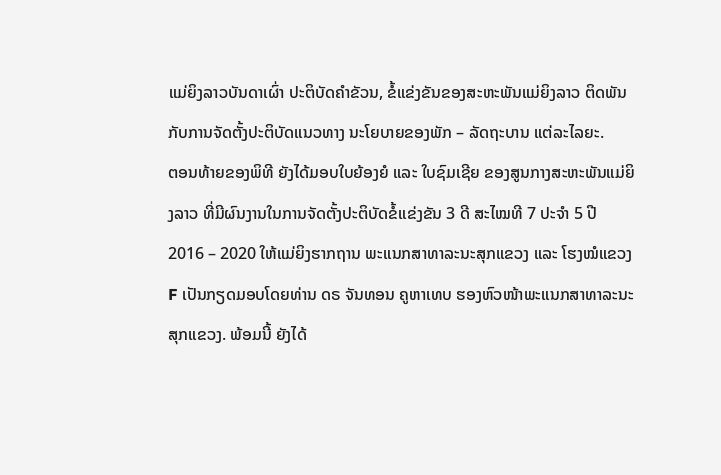ແມ່ຍິງລາວບັນດາເຜົ່າ ປະຕິບັດຄໍາຂັວນ, ຂໍ້ແຂ່ງຂັນຂອງສະຫະພັນແມ່ຍິງລາວ ຕິດພັນກັບການຈັດຕັ້ງປະຕິບັດແນວທາງ ນະໂຍບາຍຂອງພັກ – ລັດຖະບານ ແຕ່ລະໄລຍະ.
ຕອນທ້າຍຂອງພິທີ ຍັງໄດ້ມອບໃບຍ້ອງຍໍ ແລະ ໃບຊົມເຊີຍ ຂອງສູນກາງສະຫະພັນແມ່ຍິງລາວ ທີ່ມີຜົນງານໃນການຈັດຕັ້ງປະຕິບັດຂໍ້ແຂ່ງຂັນ 3 ດີ ສະໄໝທີ 7 ປະຈຳ 5 ປີ 2016 – 2020 ໃຫ້ແມ່ຍິງຮາກຖານ ພະແນກສາທາລະນະສຸກແຂວງ ແລະ ໂຮງໝໍແຂວງF ເປັນກຽດມອບໂດຍທ່ານ ດຣ ຈັນທອນ ຄູຫາເທບ ຮອງຫົວໜ້າພະແນກສາທາລະນະສຸກແຂວງ. ພ້ອມນີ້ ຍັງໄດ້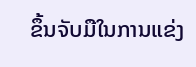ຂຶ້ນຈັບມືໃນການແຂ່ງ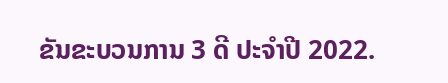ຂັນຂະບວນການ 3 ດີ ປະຈຳປີ 2022.